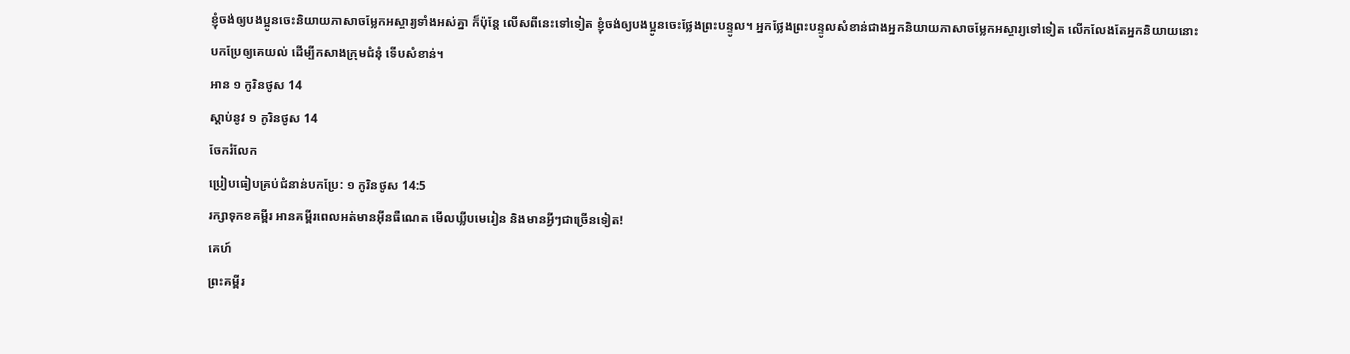ខ្ញុំចង់ឲ្យបងប្អូនចេះនិយាយភាសាចម្លែកអស្ចារ្យទាំងអស់គ្នា ក៏ប៉ុន្តែ លើសពីនេះទៅទៀត ខ្ញុំចង់ឲ្យបងប្អូនចេះថ្លែងព្រះបន្ទូល។ អ្នកថ្លែងព្រះបន្ទូលសំខាន់ជាងអ្នកនិយាយភាសាចម្លែកអស្ចារ្យទៅទៀត លើកលែងតែអ្នកនិយាយនោះបកប្រែឲ្យគេយល់ ដើម្បីកសាងក្រុមជំនុំ ទើបសំខាន់។
អាន ១ កូរិនថូស 14
ស្ដាប់នូវ ១ កូរិនថូស 14
ចែករំលែក
ប្រៀបធៀបគ្រប់ជំនាន់បកប្រែ: ១ កូរិនថូស 14:5
រក្សាទុកខគម្ពីរ អានគម្ពីរពេលអត់មានអ៊ីនធឺណេត មើលឃ្លីបមេរៀន និងមានអ្វីៗជាច្រើនទៀត!
គេហ៍
ព្រះគម្ពីរ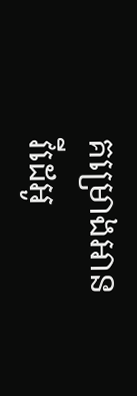គម្រោងអាន
វីដេអូ